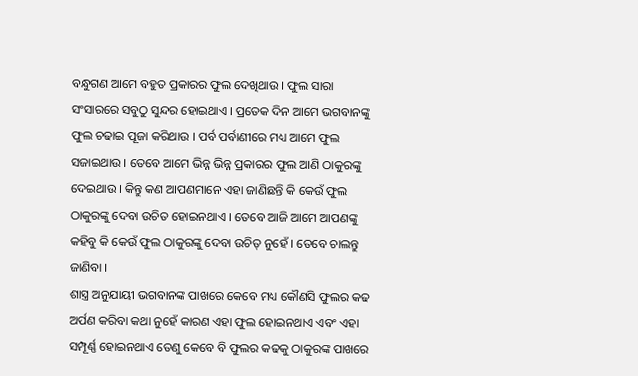ବନ୍ଧୁଗଣ ଆମେ ବହୁତ ପ୍ରକାରର ଫୁଲ ଦେଖିଥାଉ । ଫୁଲ ସାରା ସଂସାରରେ ସବୁଠୁ ସୁନ୍ଦର ହୋଇଥାଏ । ପ୍ରତେକ ଦିନ ଆମେ ଭଗବାନଙ୍କୁ ଫୁଲ ଚଢାଇ ପୂଜା କରିଥାଉ । ପର୍ବ ପର୍ବାଣୀରେ ମଧ୍ୟ ଆମେ ଫୁଲ ସଜାଇଥାଉ । ତେବେ ଆମେ ଭିନ୍ନ ଭିନ୍ନ ପ୍ରକାରର ଫୁଲ ଆଣି ଠାକୁରଙ୍କୁ ଦେଇଥାଉ । କିନ୍ତୁ କଣ ଆପଣମାନେ ଏହା ଜାଣିଛନ୍ତି କି କେଉଁ ଫୁଲ ଠାକୁରଙ୍କୁ ଦେବା ଉଚିତ ହୋଇନଥାଏ । ତେବେ ଆଜି ଆମେ ଆପଣଙ୍କୁ କହିବୁ କି କେଉଁ ଫୁଲ ଠାକୁରଙ୍କୁ ଦେବା ଉଚିତ୍ ନୁହେଁ । ତେବେ ଚାଲନ୍ତୁ ଜାଣିବା ।
ଶାସ୍ତ୍ର ଅନୁଯାୟୀ ଭଗବାନଙ୍କ ପାଖରେ କେବେ ମଧ୍ୟ କୌଣସି ଫୁଲର କଢ ଅର୍ପଣ କରିବା କଥା ନୁହେଁ କାରଣ ଏହା ଫୁଲ ହୋଇନଥାଏ ଏବଂ ଏହା ସମ୍ପୂର୍ଣ୍ଣ ହୋଇନଥାଏ ତେଣୁ କେବେ ବି ଫୁଲର କଢକୁ ଠାକୁରଙ୍କ ପାଖରେ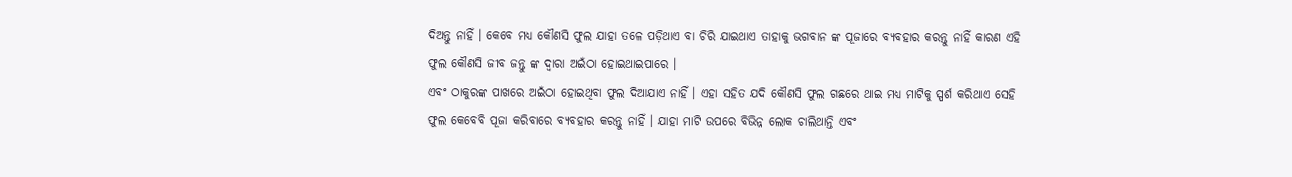ଦିଅନ୍ତୁ ନାହିଁ । କେବେ ମଧ୍ୟ କୌଣସି ଫୁଲ ଯାହା ତଳେ ପଡ଼ିଥାଏ ବା ଚିରି ଯାଇଥାଏ ତାହାକୁ ଭଗବାନ ଙ୍କ ପୂଜାରେ ବ୍ୟବହାର କରନ୍ତୁ ନାହିଁ କାରଣ ଏହି ଫୁଲ କୌଣସି ଜୀବ ଜନ୍ତୁ ଙ୍କ ଦ୍ଵାରା ଅଇଁଠା ହୋଇଥାଇପାରେ ।
ଏବଂ ଠାକୁରଙ୍କ ପାଖରେ ଅଇଁଠା ହୋଇଥିବା ଫୁଲ ଦିଆଯାଏ ନାହିଁ । ଏହା ସହିତ ଯଦି କୌଣସି ଫୁଲ ଗଛରେ ଥାଇ ମଧ୍ୟ ମାଟିକୁ ସ୍ପର୍ଶ କରିଥାଏ ସେହି ଫୁଲ କେବେବି ପୂଜା କରିବାରେ ବ୍ୟବହାର କରନ୍ତୁ ନାହିଁ । ଯାହା ମାଟି ଉପରେ ବିଭିନ୍ନ ଲୋକ ଚାଲିଥାନ୍ତି ଏବଂ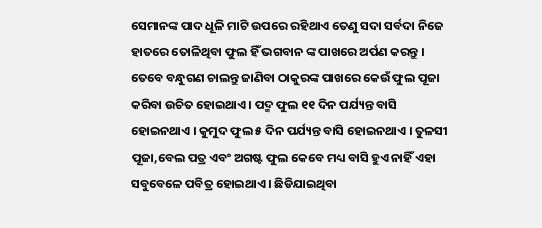ସେମାନଙ୍କ ପାଦ ଧୂଳି ମାଟି ଉପରେ ରହିଥାଏ ତେଣୁ ସଦା ସର୍ବଦା ନିଜେ ହାତରେ ତୋଳିଥିବା ଫୁଲ ହିଁ ଭଗବାନ ଙ୍କ ପାଖରେ ଅର୍ପଣ କରନ୍ତୁ ।
ତେବେ ବନ୍ଧୁଗଣ ଚାଲନ୍ତୁ ଜାଣିବା ଠାକୁରଙ୍କ ପାଖରେ କେଉଁ ଫୁଲ ପୂଜା କରିବା ଉଚିତ ହୋଇଥାଏ । ପଦ୍ମ ଫୁଲ ୧୧ ଦିନ ପର୍ଯ୍ୟନ୍ତ ବାସି ହୋଇନଥାଏ । କୁମୁଦ ଫୁଲ ୫ ଦିନ ପର୍ଯ୍ୟନ୍ତ ବାସି ହୋଇନଥାଏ । ତୁଳସୀ ପୂଜା,ବେଲ ପତ୍ର ଏବଂ ଅଗଷ୍ଟ ଫୁଲ କେବେ ମଧ୍ୟ ବାସି ହୁଏ ନାହିଁ ଏହା ସବୁବେଳେ ପବିତ୍ର ହୋଇଥାଏ । ଛିଡିଯାଇଥିବା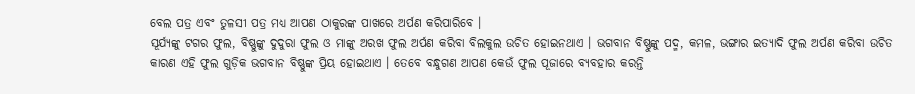ବେଲ ପତ୍ର ଏବଂ ତୁଳସୀ ପତ୍ର ମଧ୍ୟ ଆପଣ ଠାକୁରଙ୍କ ପାଖରେ ଅର୍ପଣ କରିପାରିବେ ।
ସୂର୍ଯ୍ୟଙ୍କୁ ଟଗର ଫୁଲ, ବିଷ୍ଣୁଙ୍କୁ ଦୁଦୁରା ଫୁଲ ଓ ମାଙ୍କୁ ଅରଖ ଫୁଲ ଅର୍ପଣ କରିବା ବିଲକୁଲ ଉଚିତ ହୋଇନଥାଏ । ଭଗବାନ ବିଷ୍ଣୁଙ୍କୁ ପଦ୍ମ, କମଳ, ଭଙ୍ଗାର ଇତ୍ୟାଦି ଫୁଲ ଅର୍ପଣ କରିବା ଉଚିତ କାରଣ ଏହି ଫୁଲ ଗୁଡ଼ିକ ଭଗବାନ ବିଷ୍ଣୁଙ୍କ ପ୍ରିୟ ହୋଇଥାଏ । ତେବେ ବନ୍ଧୁଗଣ ଆପଣ କେଉଁ ଫୁଲ ପୂଜାରେ ବ୍ୟବହାର କରନ୍ତି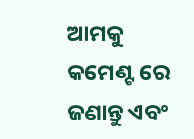ଆମକୁ କମେଣ୍ଟ ରେ ଜଣାନ୍ତୁ ଏବଂ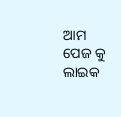ଆମ ପେଜ କୁ ଲାଇକ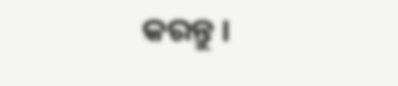କରନ୍ତୁ ।